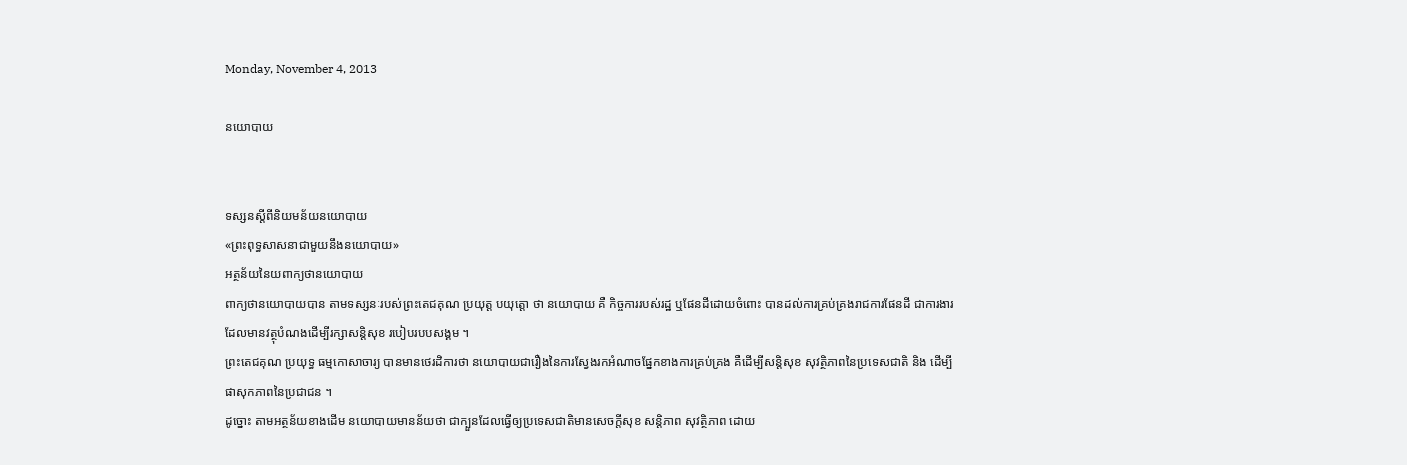Monday, November 4, 2013

នយោបាយ


ទស្សនស្តីពីនិយមន័យនយោបាយ
«ព្រះពុទ្ធសាសនាជាមួយនឹងនយោបាយ»
អត្ថន័យនៃយពាក្យថានយោបាយ
ពាក្យថានយោបាយបាន តាមទស្សនៈរបស់ព្រះតេជគុណ ប្រយុត្ត បយុត្តោ ថា នយោបាយ គឺ កិច្ចការរបស់រដ្ឋ ឬផែនដីដោយចំពោះ បានដល់ការគ្រប់គ្រងរាជការផែនដី ជាការងារដែលមានវត្ថុបំណងដើម្បីរក្សាសន្តិសុខ របៀបរបបសង្គម ។
ព្រះតេជគុណ ប្រយុទ្ធ ធម្មកោសាចារ្យ បានមានថេរដិការថា នយោបាយជារឿងនៃការស្វែងរកអំណាចផ្នែកខាងការគ្រប់គ្រង គឺដើម្បីសន្តិសុខ សុវត្ថិភាពនៃប្រទេសជាតិ និង ដើម្បីផាសុកភាពនៃប្រជាជន ។
ដូច្នោះ តាមអត្ថន័យខាងដើម នយោបាយមានន័យថា ជាក្បួនដែលធ្វើឲ្យប្រទេសជាតិមានសេចក្តីសុខ សន្តិភាព សុវត្ថិភាព ដោយ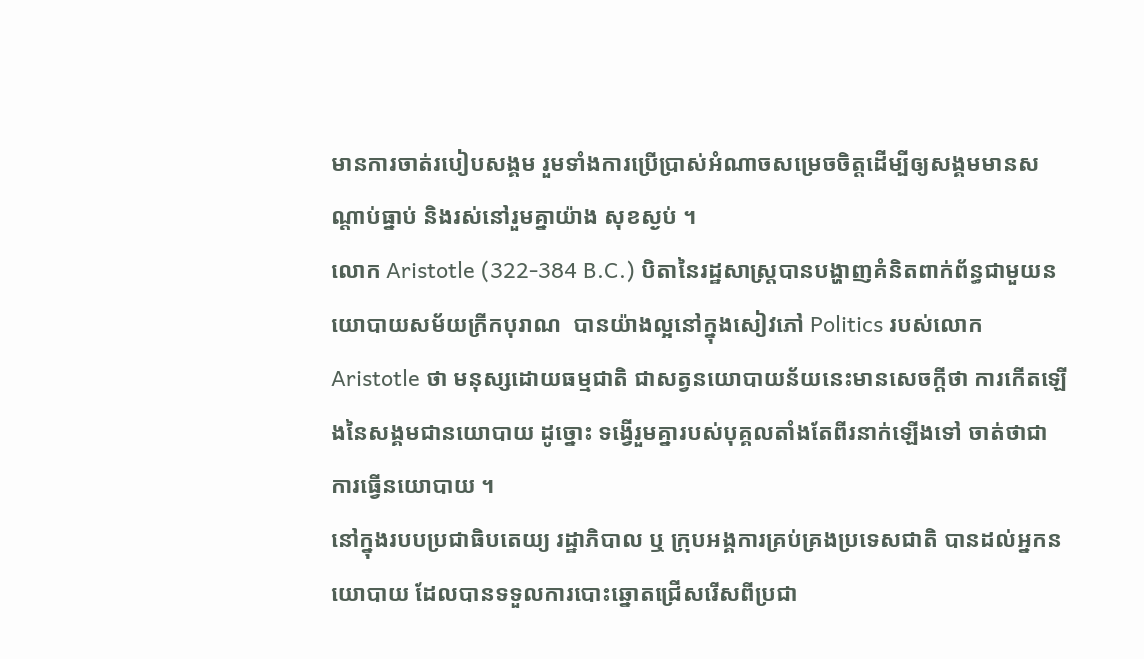មានការចាត់របៀបសង្គម រួមទាំងការប្រើប្រាស់អំណាចសម្រេចចិត្តដើម្បីឲ្យសង្គមមានសណ្តាប់ធ្នាប់ និងរស់នៅរួមគ្នាយ៉ាង សុខស្ងប់ ។
លោក Aristotle (322-384 B.C.) បិតានៃរដ្ឋសាស្រ្តបានបង្ហាញគំនិតពាក់ព័ន្ធជាមួយនយោបាយសម័យក្រីកបុរាណ  បានយ៉ាងល្អនៅក្នុងសៀវភៅ Politics របស់លោកAristotle ថា មនុស្សដោយធម្មជាតិ ជាសត្វនយោបាយន័យនេះមានសេចក្តីថា ការកើតឡើងនៃសង្គមជានយោបាយ ដូច្នោះ ទង្វើរួមគ្នារបស់បុគ្គលតាំងតែពីរនាក់ឡើងទៅ ចាត់ថាជាការធ្វើនយោបាយ ។
នៅក្នុងរបបប្រជាធិបតេយ្យ រដ្ឋាភិបាល ឬ ក្រុបអង្គការគ្រប់គ្រងប្រទេសជាតិ បានដល់អ្នកនយោបាយ ដែលបានទទួលការបោះឆ្នោតជ្រើសរើសពីប្រជា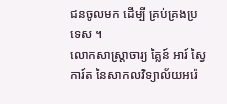ជនចូលមក ដើម្បី គ្រប់គ្រងប្រទេស ។
លោកសាស្រ្តាចារ្យ គ្លៃន៍ អារ៍ ស្វៃការ៍ត នៃសាកលវិទ្យាល័យអរ៉េ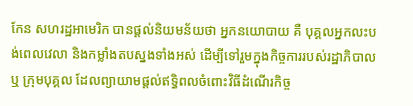កែន សហរដ្ឋអាមេរិក បានផ្តល់និយមន័យថា អ្នកនយោបាយ គឺ បុគ្គលអ្នកលះបង់ពេលវេលា និងកម្លាំងតបស្នងទាំងអស់ ដើម្បីទៅរួមក្នុងកិច្ចការរបស់រដ្ឋាភិបាល ឬ ក្រុមបុគ្គល ដែលព្យាយាមផ្តល់ឥទ្ធិពលចំពោះវិធីដំណើរកិច្ច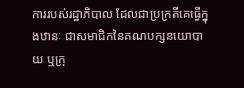ការរបស់រដ្ឋាភិបាល ដែលជាប្រក្រតីគេធ្វើក្នុងឋានៈ ជាសមាជិកនៃគណបក្សនយោបាយ ឬក្រុ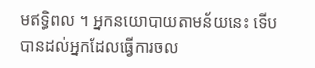មឥទ្ធិពល ។ អ្នកនយោបាយតាមន័យនេះ ទើបបានដល់អ្នកដែលធ្វើការចល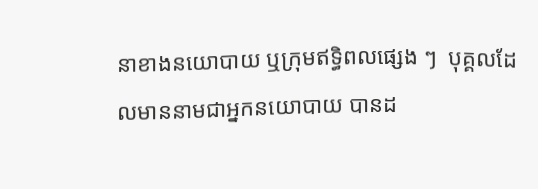នាខាងនយោបាយ ឬក្រុមឥទ្ធិពលផ្សេង ៗ  បុគ្គលដែលមាននាមជាអ្នកនយោបាយ បានដ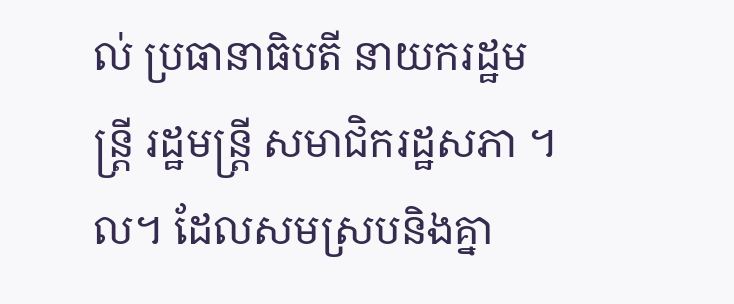ល់ ប្រធានាធិបតី នាយករដ្ឋមន្ត្រី រដ្ឋមន្ត្រី សមាជិករដ្ឋសភា ។ល។ ដែលសមស្របនិងគ្នា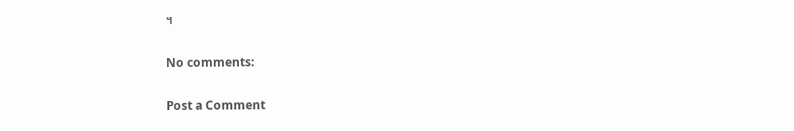។

No comments:

Post a Comment